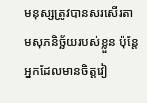មនុស្សត្រូវបានសរសើរតាមសុភនិច្ឆ័យរបស់ខ្លួន ប៉ុន្តែអ្នកដែលមានចិត្តវៀ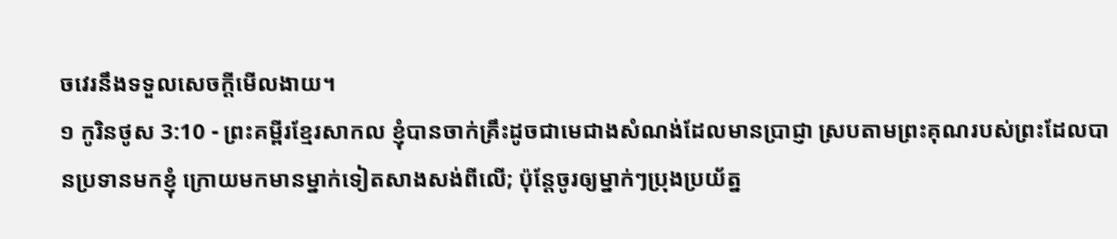ចវេរនឹងទទួលសេចក្ដីមើលងាយ។
១ កូរិនថូស 3:10 - ព្រះគម្ពីរខ្មែរសាកល ខ្ញុំបានចាក់គ្រឹះដូចជាមេជាងសំណង់ដែលមានប្រាជ្ញា ស្របតាមព្រះគុណរបស់ព្រះដែលបានប្រទានមកខ្ញុំ ក្រោយមកមានម្នាក់ទៀតសាងសង់ពីលើ; ប៉ុន្តែចូរឲ្យម្នាក់ៗប្រុងប្រយ័ត្ន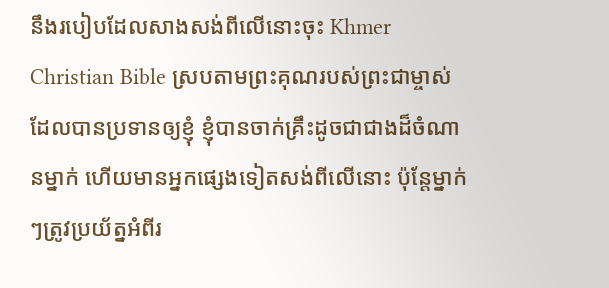នឹងរបៀបដែលសាងសង់ពីលើនោះចុះ Khmer Christian Bible ស្របតាមព្រះគុណរបស់ព្រះជាម្ចាស់ដែលបានប្រទានឲ្យខ្ញុំ ខ្ញុំបានចាក់គ្រឹះដូចជាជាងដ៏ចំណានម្នាក់ ហើយមានអ្នកផ្សេងទៀតសង់ពីលើនោះ ប៉ុន្ដែម្នាក់ៗត្រូវប្រយ័ត្នអំពីរ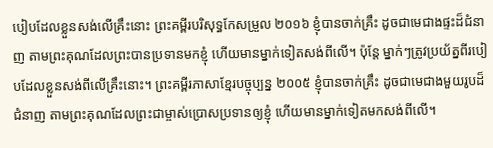បៀបដែលខ្លួនសង់លើគ្រឹះនោះ ព្រះគម្ពីរបរិសុទ្ធកែសម្រួល ២០១៦ ខ្ញុំបានចាក់គ្រឹះ ដូចជាមេជាងផ្ទះដ៏ជំនាញ តាមព្រះគុណដែលព្រះបានប្រទានមកខ្ញុំ ហើយមានម្នាក់ទៀតសង់ពីលើ។ ប៉ុន្តែ ម្នាក់ៗត្រូវប្រយ័ត្នពីរបៀបដែលខ្លួនសង់ពីលើគ្រឹះនោះ។ ព្រះគម្ពីរភាសាខ្មែរបច្ចុប្បន្ន ២០០៥ ខ្ញុំបានចាក់គ្រឹះ ដូចជាមេជាងមួយរូបដ៏ជំនាញ តាមព្រះគុណដែលព្រះជាម្ចាស់ប្រោសប្រទានឲ្យខ្ញុំ ហើយមានម្នាក់ទៀតមកសង់ពីលើ។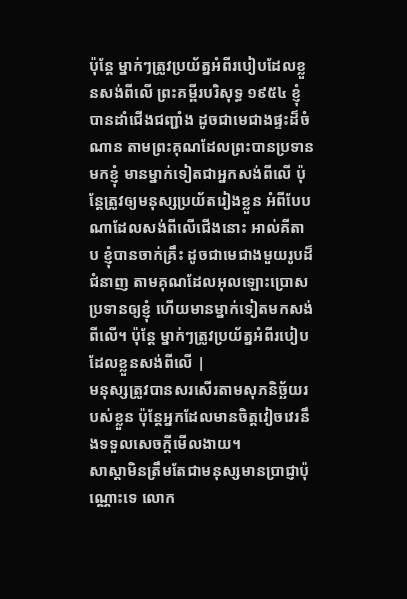ប៉ុន្តែ ម្នាក់ៗត្រូវប្រយ័ត្នអំពីរបៀបដែលខ្លួនសង់ពីលើ ព្រះគម្ពីរបរិសុទ្ធ ១៩៥៤ ខ្ញុំបានដាំជើងជញ្ជាំង ដូចជាមេជាងផ្ទះដ៏ចំណាន តាមព្រះគុណដែលព្រះបានប្រទានមកខ្ញុំ មានម្នាក់ទៀតជាអ្នកសង់ពីលើ ប៉ុន្តែត្រូវឲ្យមនុស្សប្រយ័តរៀងខ្លួន អំពីបែបណាដែលសង់ពីលើជើងនោះ អាល់គីតាប ខ្ញុំបានចាក់គ្រឹះ ដូចជាមេជាងមួយរូបដ៏ជំនាញ តាមគុណដែលអុលឡោះប្រោសប្រទានឲ្យខ្ញុំ ហើយមានម្នាក់ទៀតមកសង់ពីលើ។ ប៉ុន្ដែ ម្នាក់ៗត្រូវប្រយ័ត្នអំពីរបៀបដែលខ្លួនសង់ពីលើ |
មនុស្សត្រូវបានសរសើរតាមសុភនិច្ឆ័យរបស់ខ្លួន ប៉ុន្តែអ្នកដែលមានចិត្តវៀចវេរនឹងទទួលសេចក្ដីមើលងាយ។
សាស្ដាមិនត្រឹមតែជាមនុស្សមានប្រាជ្ញាប៉ុណ្ណោះទេ លោក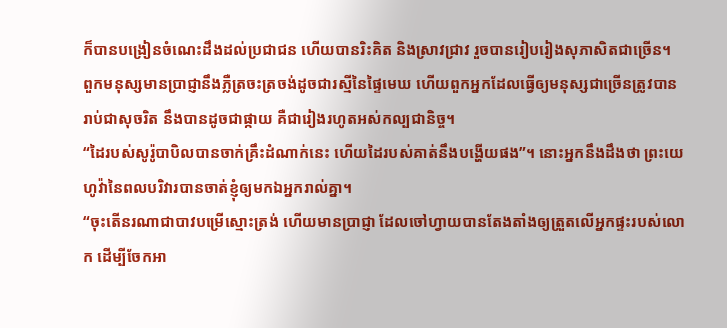ក៏បានបង្រៀនចំណេះដឹងដល់ប្រជាជន ហើយបានរិះគិត និងស្រាវជ្រាវ រួចបានរៀបរៀងសុភាសិតជាច្រើន។
ពួកមនុស្សមានប្រាជ្ញានឹងភ្លឺត្រចះត្រចង់ដូចជារស្មីនៃផ្ទៃមេឃ ហើយពួកអ្នកដែលធ្វើឲ្យមនុស្សជាច្រើនត្រូវបានរាប់ជាសុចរិត នឹងបានដូចជាផ្កាយ គឺជារៀងរហូតអស់កល្បជានិច្ច។
“ដៃរបស់សូរ៉ូបាបិលបានចាក់គ្រឹះដំណាក់នេះ ហើយដៃរបស់គាត់នឹងបង្ហើយផង”។ នោះអ្នកនឹងដឹងថា ព្រះយេហូវ៉ានៃពលបរិវារបានចាត់ខ្ញុំឲ្យមកឯអ្នករាល់គ្នា។
“ចុះតើនរណាជាបាវបម្រើស្មោះត្រង់ ហើយមានប្រាជ្ញា ដែលចៅហ្វាយបានតែងតាំងឲ្យត្រួតលើអ្នកផ្ទះរបស់លោក ដើម្បីចែកអា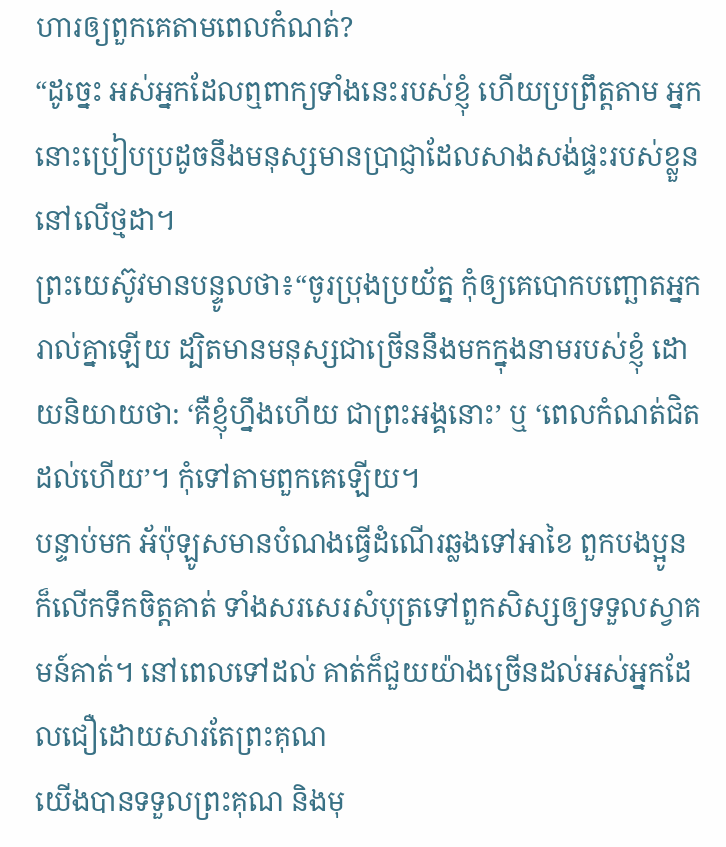ហារឲ្យពួកគេតាមពេលកំណត់?
“ដូច្នេះ អស់អ្នកដែលឮពាក្យទាំងនេះរបស់ខ្ញុំ ហើយប្រព្រឹត្តតាម អ្នកនោះប្រៀបប្រដូចនឹងមនុស្សមានប្រាជ្ញាដែលសាងសង់ផ្ទះរបស់ខ្លួននៅលើថ្មដា។
ព្រះយេស៊ូវមានបន្ទូលថា៖“ចូរប្រុងប្រយ័ត្ន កុំឲ្យគេបោកបញ្ឆោតអ្នករាល់គ្នាឡើយ ដ្បិតមានមនុស្សជាច្រើននឹងមកក្នុងនាមរបស់ខ្ញុំ ដោយនិយាយថា: ‘គឺខ្ញុំហ្នឹងហើយ ជាព្រះអង្គនោះ’ ឬ ‘ពេលកំណត់ជិតដល់ហើយ’។ កុំទៅតាមពួកគេឡើយ។
បន្ទាប់មក អ័ប៉ុឡូសមានបំណងធ្វើដំណើរឆ្លងទៅអាខៃ ពួកបងប្អូនក៏លើកទឹកចិត្តគាត់ ទាំងសរសេរសំបុត្រទៅពួកសិស្សឲ្យទទួលស្វាគមន៍គាត់។ នៅពេលទៅដល់ គាត់ក៏ជួយយ៉ាងច្រើនដល់អស់អ្នកដែលជឿដោយសារតែព្រះគុណ
យើងបានទទួលព្រះគុណ និងមុ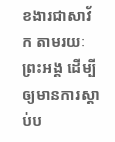ខងារជាសាវ័ក តាមរយៈព្រះអង្គ ដើម្បីឲ្យមានការស្ដាប់ប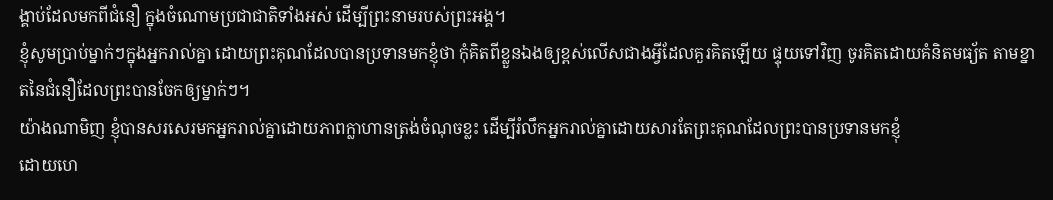ង្គាប់ដែលមកពីជំនឿ ក្នុងចំណោមប្រជាជាតិទាំងអស់ ដើម្បីព្រះនាមរបស់ព្រះអង្គ។
ខ្ញុំសូមប្រាប់ម្នាក់ៗក្នុងអ្នករាល់គ្នា ដោយព្រះគុណដែលបានប្រទានមកខ្ញុំថា កុំគិតពីខ្លួនឯងឲ្យខ្ពស់លើសជាងអ្វីដែលគួរគិតឡើយ ផ្ទុយទៅវិញ ចូរគិតដោយគំនិតមធ្យ័ត តាមខ្នាតនៃជំនឿដែលព្រះបានចែកឲ្យម្នាក់ៗ។
យ៉ាងណាមិញ ខ្ញុំបានសរសេរមកអ្នករាល់គ្នាដោយភាពក្លាហានត្រង់ចំណុចខ្លះ ដើម្បីរំលឹកអ្នករាល់គ្នាដោយសារតែព្រះគុណដែលព្រះបានប្រទានមកខ្ញុំ
ដោយហេ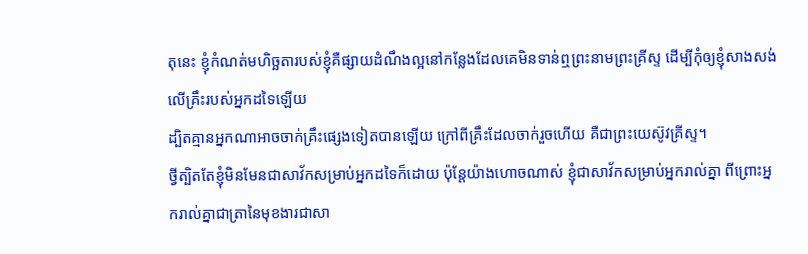តុនេះ ខ្ញុំកំណត់មហិច្ឆតារបស់ខ្ញុំគឺផ្សាយដំណឹងល្អនៅកន្លែងដែលគេមិនទាន់ឮព្រះនាមព្រះគ្រីស្ទ ដើម្បីកុំឲ្យខ្ញុំសាងសង់លើគ្រឹះរបស់អ្នកដទៃឡើយ
ដ្បិតគ្មានអ្នកណាអាចចាក់គ្រឹះផ្សេងទៀតបានឡើយ ក្រៅពីគ្រឹះដែលចាក់រួចហើយ គឺជាព្រះយេស៊ូវគ្រីស្ទ។
ថ្វីត្បិតតែខ្ញុំមិនមែនជាសាវ័កសម្រាប់អ្នកដទៃក៏ដោយ ប៉ុន្តែយ៉ាងហោចណាស់ ខ្ញុំជាសាវ័កសម្រាប់អ្នករាល់គ្នា ពីព្រោះអ្នករាល់គ្នាជាត្រានៃមុខងារជាសា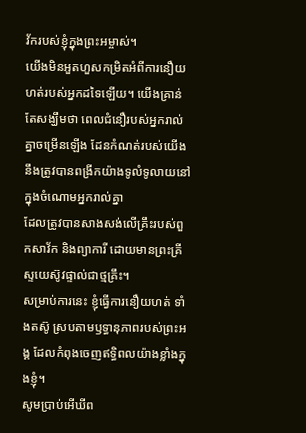វ័ករបស់ខ្ញុំក្នុងព្រះអម្ចាស់។
យើងមិនអួតហួសកម្រិតអំពីការនឿយហត់របស់អ្នកដទៃឡើយ។ យើងគ្រាន់តែសង្ឃឹមថា ពេលជំនឿរបស់អ្នករាល់គ្នាចម្រើនឡើង ដែនកំណត់របស់យើងនឹងត្រូវបានពង្រីកយ៉ាងទូលំទូលាយនៅក្នុងចំណោមអ្នករាល់គ្នា
ដែលត្រូវបានសាងសង់លើគ្រឹះរបស់ពួកសាវ័ក និងព្យាការី ដោយមានព្រះគ្រីស្ទយេស៊ូវផ្ទាល់ជាថ្មគ្រឹះ។
សម្រាប់ការនេះ ខ្ញុំធ្វើការនឿយហត់ ទាំងតស៊ូ ស្របតាមឫទ្ធានុភាពរបស់ព្រះអង្គ ដែលកំពុងចេញឥទ្ធិពលយ៉ាងខ្លាំងក្នុងខ្ញុំ។
សូមប្រាប់អើឃីព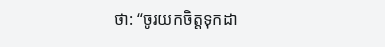ថា: “ចូរយកចិត្តទុកដា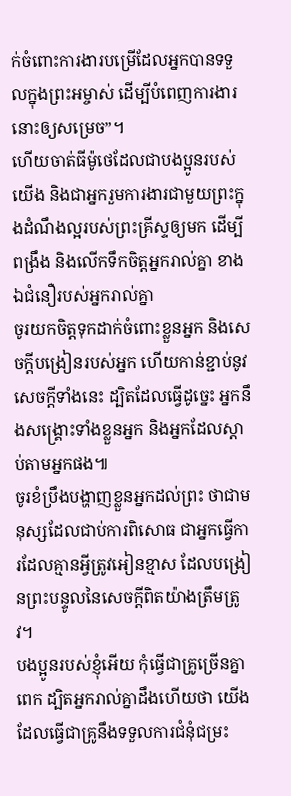ក់ចំពោះការងារបម្រើដែលអ្នកបានទទួលក្នុងព្រះអម្ចាស់ ដើម្បីបំពេញការងារនោះឲ្យសម្រេច”។
ហើយចាត់ធីម៉ូថេដែលជាបងប្អូនរបស់យើង និងជាអ្នករួមការងារជាមួយព្រះក្នុងដំណឹងល្អរបស់ព្រះគ្រីស្ទឲ្យមក ដើម្បីពង្រឹង និងលើកទឹកចិត្តអ្នករាល់គ្នា ខាងឯជំនឿរបស់អ្នករាល់គ្នា
ចូរយកចិត្តទុកដាក់ចំពោះខ្លួនអ្នក និងសេចក្ដីបង្រៀនរបស់អ្នក ហើយកាន់ខ្ជាប់នូវសេចក្ដីទាំងនេះ ដ្បិតដែលធ្វើដូច្នេះ អ្នកនឹងសង្គ្រោះទាំងខ្លួនអ្នក និងអ្នកដែលស្ដាប់តាមអ្នកផង៕
ចូរខំប្រឹងបង្ហាញខ្លួនអ្នកដល់ព្រះ ថាជាមនុស្សដែលជាប់ការពិសោធ ជាអ្នកធ្វើការដែលគ្មានអ្វីត្រូវអៀនខ្មាស ដែលបង្រៀនព្រះបន្ទូលនៃសេចក្ដីពិតយ៉ាងត្រឹមត្រូវ។
បងប្អូនរបស់ខ្ញុំអើយ កុំធ្វើជាគ្រូច្រើនគ្នាពេក ដ្បិតអ្នករាល់គ្នាដឹងហើយថា យើងដែលធ្វើជាគ្រូនឹងទទួលការជំនុំជម្រះ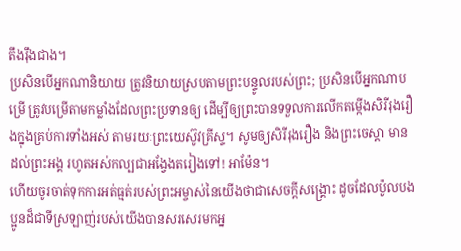តឹងរ៉ឹងជាង។
ប្រសិនបើអ្នកណានិយាយ ត្រូវនិយាយស្របតាមព្រះបន្ទូលរបស់ព្រះ; ប្រសិនបើអ្នកណាបម្រើ ត្រូវបម្រើតាមកម្លាំងដែលព្រះប្រទានឲ្យ ដើម្បីឲ្យព្រះបានទទួលការលើកតម្កើងសិរីរុងរឿងក្នុងគ្រប់ការទាំងអស់ តាមរយៈព្រះយេស៊ូវគ្រីស្ទ។ សូមឲ្យសិរីរុងរឿង និងព្រះចេស្ដា មានដល់ព្រះអង្គ រហូតអស់កល្បជាអង្វែងតរៀងទៅ! អាម៉ែន។
ហើយចូរចាត់ទុកការអត់ធ្មត់របស់ព្រះអម្ចាស់នៃយើងថាជាសេចក្ដីសង្គ្រោះ ដូចដែលប៉ូលបងប្អូនដ៏ជាទីស្រឡាញ់របស់យើងបានសរសេរមកអ្ន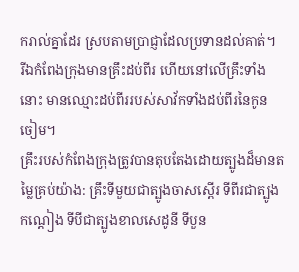ករាល់គ្នាដែរ ស្របតាមប្រាជ្ញាដែលប្រទានដល់គាត់។
រីឯកំពែងក្រុងមានគ្រឹះដប់ពីរ ហើយនៅលើគ្រឹះទាំងនោះ មានឈ្មោះដប់ពីររបស់សាវ័កទាំងដប់ពីរនៃកូនចៀម។
គ្រឹះរបស់កំពែងក្រុងត្រូវបានតុបតែងដោយត្បូងដ៏មានតម្លៃគ្រប់យ៉ាង: គ្រឹះទីមួយជាត្បូងចាសស្ពើរ ទីពីរជាត្បូងកណ្ដៀង ទីបីជាត្បូងខាលសេដូនី ទីបួន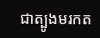ជាត្បូងមរកត